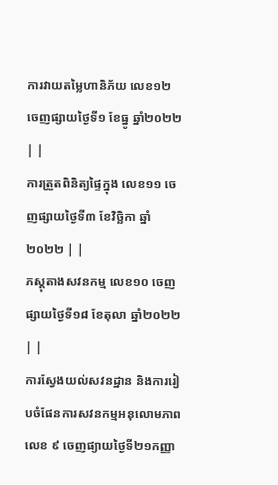ការវាយតម្លៃហានិភ័យ លេខ១២ ចេញផ្សាយថ្ងៃទី១ ខែធ្នូ ឆ្នាំ២០២២ | |
ការត្រួតពិនិត្យផ្ទៃក្នុង លេខ១១ ចេញផ្សាយថ្ងៃទី៣ ខែវិច្ឆិកា ឆ្នាំ២០២២ | |
ភស្តុតាងសវនកម្ម លេខ១០ ចេញផ្សាយថ្ងៃទី១៨ ខែតុលា ឆ្នាំ២០២២ | |
ការស្វែងយល់សវនដ្ឋាន និងការរៀបចំផែនការសវនកម្មអនុលោមភាព លេខ ៩ ចេញផ្យាយថ្ងៃទី២១កញ្ញា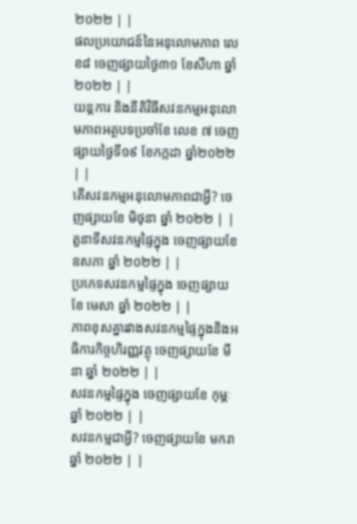២០២២ | |
ផលប្រយោជន៍នៃអនុលោមភាព លេខ៨ ចេញផ្សាយថ្ងៃ៣១ ខែសីហា ឆ្នាំ២០២២ | |
យន្តការ និងនីតិវិធីសវនកម្មអនុលោមភាពអត្ថបទប្រចាំខែ លេខ ៧ ចេញផ្សាយថ្ងៃទី១៩ ខែកក្កដា ឆ្នាំ២០២២ | |
តើសវនកម្មអនុលោមភាពជាអ្វី? ចេញផ្សាយខែ មិថុនា ឆ្នាំ ២០២២ | |
តួនាទីសវនកម្មផ្ទៃក្នុង ចេញផ្សាយខែ ឧសភា ឆ្នាំ ២០២២ | |
ប្រភេទសវនកម្មផ្ទៃក្នុង ចេញផ្សាយខែ មេសា ឆ្នាំ ២០២២ | |
ភាពខុសគ្នារវាងសវនកម្មផ្ទៃក្នុងនិងអធិការកិច្ចហិរញ្ញវត្ថុ ចេញផ្សាយខែ មីនា ឆ្នាំ ២០២២ | |
សវនកម្មផ្ទៃក្នុង ចេញផ្សាយខែ កុម្ភៈ ឆ្នាំ ២០២២ | |
សវនកម្មជាអ្វី? ចេញផ្សាយខែ មករាឆ្នាំ ២០២២ | |